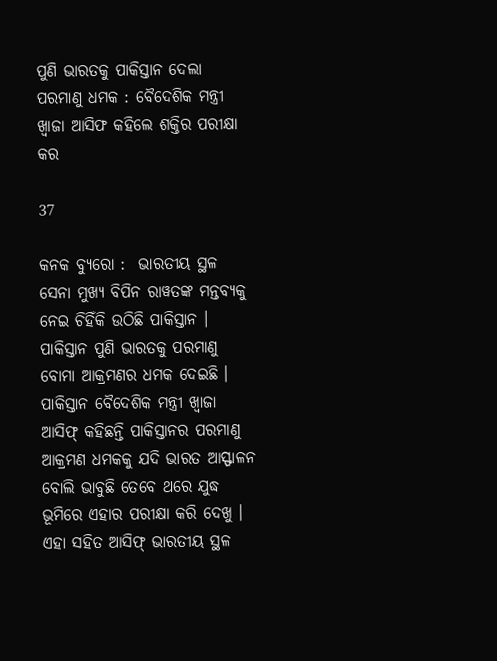ପୁଣି ଭାରତକୁ ପାକିସ୍ତାନ ଦେଲା ପରମାଣୁ ଧମକ : ବୈଦେଶିକ ମନ୍ତ୍ରୀ ଖ୍ୱାଜା ଆସିଫ କହିଲେ ଶକ୍ତିର ପରୀକ୍ଷା କର

37

କନକ ବ୍ୟୁରୋ :  ଭାରତୀୟ ସ୍ଥଳ ସେନା ମୁଖ୍ୟ ବିପିନ ରାୱତଙ୍କ ମନ୍ତବ୍ୟକୁ ନେଇ ଚିହିଁକି ଉଠିଛି ପାକିସ୍ତାନ । ପାକିସ୍ତାନ ପୁଣି ଭାରତକୁ ପରମାଣୁ ବୋମା ଆକ୍ରମଣର ଧମକ ଦେଇଛି । ପାକିସ୍ତାନ ବୈଦେଶିକ ମନ୍ତ୍ରୀ ଖ୍ୱାଜା ଆସିଫ୍ କହିଛନ୍ତି ପାକିସ୍ତାନର ପରମାଣୁ ଆକ୍ରମଣ ଧମକକୁ ଯଦି ଭାରତ ଆସ୍ଫାଳନ ବୋଲି ଭାବୁଛି ତେବେ ଥରେ ଯୁଦ୍ଧ ଭୂମିରେ ଏହାର ପରୀକ୍ଷା କରି ଦେଖୁ । ଏହା ସହିତ ଆସିଫ୍ ଭାରତୀୟ ସ୍ଥଳ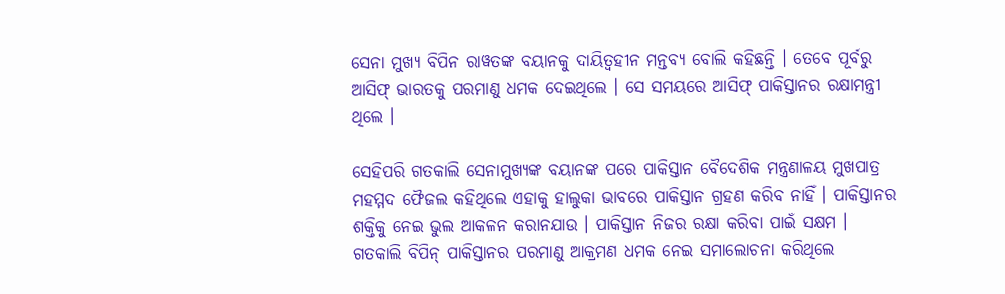ସେନା ମୁଖ୍ୟ ବିପିନ ରାୱତଙ୍କ ବୟାନକୁ ଦାୟିତ୍ୱହୀନ ମନ୍ତବ୍ୟ ବୋଲି କହିଛନ୍ତି । ତେବେ ପୂର୍ବରୁ ଆସିଫ୍ ଭାରତକୁ ପରମାଣୁ ଧମକ ଦେଇଥିଲେ । ସେ ସମୟରେ ଆସିଫ୍ ପାକିସ୍ତାନର ରକ୍ଷାମନ୍ତ୍ରୀ ଥିଲେ ।

ସେହିପରି ଗତକାଲି ସେନାମୁଖ୍ୟଙ୍କ ବୟାନଙ୍କ ପରେ ପାକିସ୍ତାନ ବୈଦେଶିକ ମନ୍ତ୍ରଣାଳୟ ମୁଖପାତ୍ର ମହମ୍ମଦ ଫୈଜଲ କହିଥିଲେ ଏହାକୁ ହାଲୁକା ଭାବରେ ପାକିସ୍ତାନ ଗ୍ରହଣ କରିବ ନାହିଁ । ପାକିସ୍ତାନର ଶକ୍ତିକୁ ନେଇ ଭୁଲ ଆକଳନ କରାନଯାଉ । ପାକିସ୍ତାନ ନିଜର ରକ୍ଷା କରିବା ପାଇଁ ସକ୍ଷମ । ଗତକାଲି ବିପିନ୍ ପାକିସ୍ତାନର ପରମାଣୁ ଆକ୍ରମଣ ଧମକ ନେଇ ସମାଲୋଚନା କରିଥିଲେ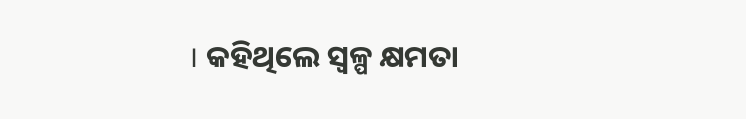। କହିଥିଲେ ସ୍ୱଳ୍ପ କ୍ଷମତା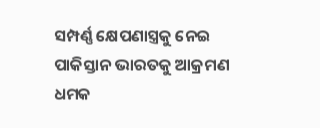ସମ୍ପର୍ଣ୍ଣ କ୍ଷେପଣାସ୍ତ୍ରକୁ ନେଇ ପାକିସ୍ତାନ ଭାରତକୁ ଆକ୍ରମଣ ଧମକ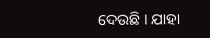ଦେଉଛି । ଯାହା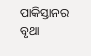ପାକିସ୍ତାନର ବୃଥା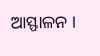ଆସ୍ଫାଳନ ।